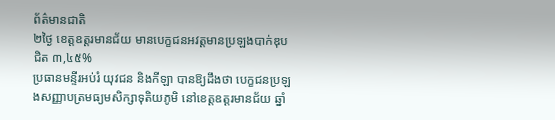ព័ត៌មានជាតិ
២ថ្ងៃ ខេត្តឧត្ដរមានជ័យ មានបេក្ខជនអវត្តមានប្រឡងបាក់ឌុប ជិត ៣,៤៥%
ប្រធានមន្ទីរអប់រំ យុវជន និងកីឡា បានឱ្យដឹងថា បេក្ខជនប្រឡងសញ្ញាបត្រមធ្យមសិក្សាទុតិយភូមិ នៅខេត្តឧត្ដរមានជ័យ ឆ្នាំ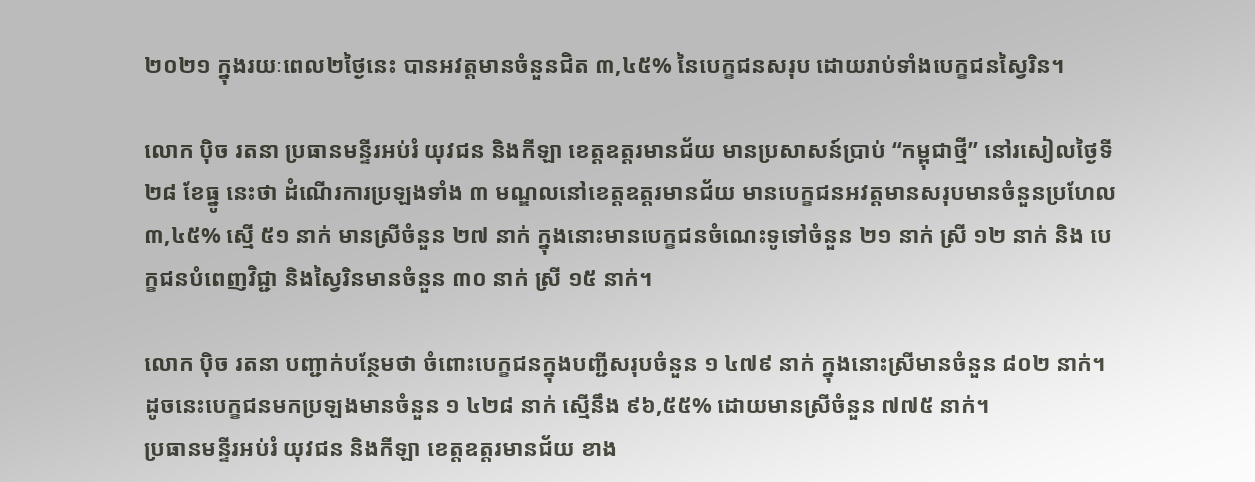២០២១ ក្នុងរយៈពេល២ថ្ងៃនេះ បានអវត្តមានចំនួនជិត ៣,៤៥% នៃបេក្ខជនសរុប ដោយរាប់ទាំងបេក្ខជនស្វៃរិន។

លោក ប៉ិច រតនា ប្រធានមន្ទីរអប់រំ យុវជន និងកីឡា ខេត្តឧត្ដរមានជ័យ មានប្រសាសន៍ប្រាប់ “កម្ពុជាថ្មី” នៅរសៀលថ្ងៃទី ២៨ ខែធ្នូ នេះថា ដំណើរការប្រឡងទាំង ៣ មណ្ឌលនៅខេត្តឧត្តរមានជ័យ មានបេក្ខជនអវត្តមានសរុបមានចំនួនប្រហែល ៣,៤៥% ស្មើ ៥១ នាក់ មានស្រីចំនួន ២៧ នាក់ ក្នុងនោះមានបេក្ខជនចំណេះទូទៅចំនួន ២១ នាក់ ស្រី ១២ នាក់ និង បេក្ខជនបំពេញវិជ្ជា និងស្វៃរិនមានចំនួន ៣០ នាក់ ស្រី ១៥ នាក់។

លោក ប៉ិច រតនា បញ្ជាក់បន្ថែមថា ចំពោះបេក្ខជនក្នុងបញ្ជីសរុបចំនួន ១ ៤៧៩ នាក់ ក្នុងនោះស្រីមានចំនួន ៨០២ នាក់។ ដូចនេះបេក្ខជនមកប្រឡងមានចំនួន ១ ៤២៨ នាក់ ស្មើនឹង ៩៦,៥៥% ដោយមានស្រីចំនួន ៧៧៥ នាក់។
ប្រធានមន្ទីរអប់រំ យុវជន និងកីឡា ខេត្តឧត្ដរមានជ័យ ខាង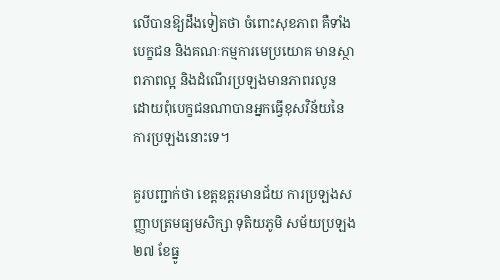លើបានឱ្យដឹងទៀតថា ចំពោះសុខភាព គឺទាំងបេក្ខជន និងគណៈកម្មការមេប្រយោគ មានស្ថាពភាពល្អ និងដំណើរប្រឡងមានភាពរលូន ដោយពុំបេក្ខជនណាបានអ្នកធ្វើខុសវិន័យនៃការប្រឡងនោះទេ។

គួរបញ្ជាក់ថា ខេត្តឧត្ដរមានជ័យ ការប្រឡងសញ្ញាបត្រមធ្យមសិក្សា ទុតិយភូមិ សម័យប្រឡង ២៧ ខែធ្នូ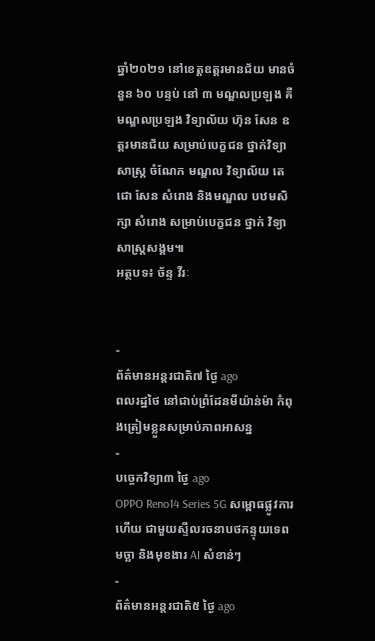ឆ្នាំ២០២១ នៅខេត្តឧត្ដរមានជ័យ មានចំនួន ៦០ បន្ទប់ នៅ ៣ មណ្ឌលប្រឡង គឺ មណ្ឌលប្រឡង វិទ្យាល័យ ហ៊ុន សែន ឧត្តរមានជ័យ សម្រាប់បេក្ខជន ថ្នាក់វិទ្យាសាស្រ្ត ចំណែក មណ្ឌល វិទ្យាល័យ តេជោ សែន សំរោង និងមណ្ឌល បឋមសិក្សា សំរោង សម្រាប់បេក្ខជន ថ្នាក់ វិទ្យាសាស្រ្តសង្គម៕
អត្ថបទ៖ ច័ន្ទ វីរៈ


-
ព័ត៌មានអន្ដរជាតិ៧ ថ្ងៃ ago
ពលរដ្ឋថៃ នៅជាប់ព្រំដែនមីយ៉ាន់ម៉ា កំពុងត្រៀមខ្លួនសម្រាប់ភាពអាសន្ន
-
បច្ចេកវិទ្យា៣ ថ្ងៃ ago
OPPO Reno14 Series 5G សម្ពោធផ្លូវការហើយ ជាមួយស្ទីលរចនាបថកន្ទុយទេពមច្ឆា និងមុខងារ AI សំខាន់ៗ
-
ព័ត៌មានអន្ដរជាតិ៥ ថ្ងៃ ago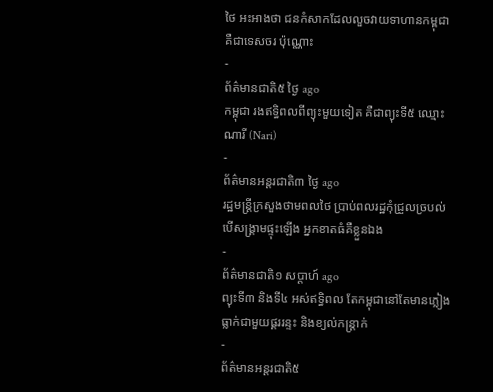ថៃ អះអាងថា ជនកំសាកដែលលួចវាយទាហានកម្ពុជា គឺជាទេសចរ ប៉ុណ្ណោះ
-
ព័ត៌មានជាតិ៥ ថ្ងៃ ago
កម្ពុជា រងឥទ្ធិពលពីព្យុះមួយទៀត គឺជាព្យុះទី៥ ឈ្មោះ ណារី (Nari)
-
ព័ត៌មានអន្ដរជាតិ៣ ថ្ងៃ ago
រដ្ឋមន្ត្រីក្រសួងថាមពលថៃ ប្រាប់ពលរដ្ឋកុំជ្រួលច្របល់ បើសង្គ្រាមផ្ទុះឡើង អ្នកខាតធំគឺខ្លួនឯង
-
ព័ត៌មានជាតិ១ សប្តាហ៍ ago
ព្យុះទី៣ និងទី៤ អស់ឥទ្ធិពល តែកម្ពុជានៅតែមានភ្លៀងធ្លាក់ជាមួយផ្គររន្ទះ និងខ្យល់កន្ត្រាក់
-
ព័ត៌មានអន្ដរជាតិ៥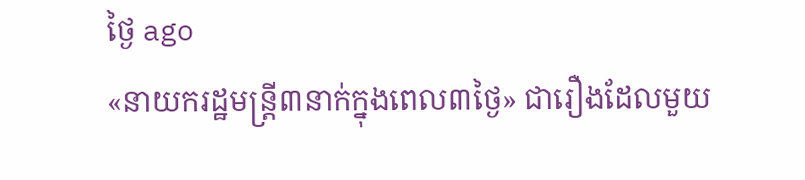ថ្ងៃ ago
«នាយករដ្ឋមន្ត្រី៣នាក់ក្នុងពេល៣ថ្ងៃ» ជារឿងដែលមួយ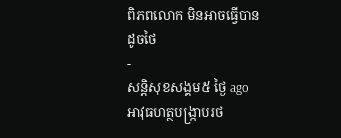ពិភពលោក មិនអាចធ្វើបានដូចថៃ
-
សន្តិសុខសង្គម៥ ថ្ងៃ ago
អាវុធហត្ថបង្ក្រាបរថ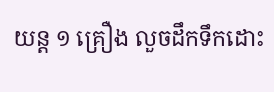យន្ត ១ គ្រឿង លួចដឹកទឹកដោះ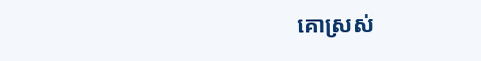គោស្រស់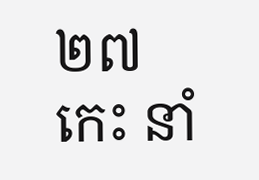២៧ កេះ នាំ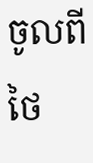ចូលពីថៃ